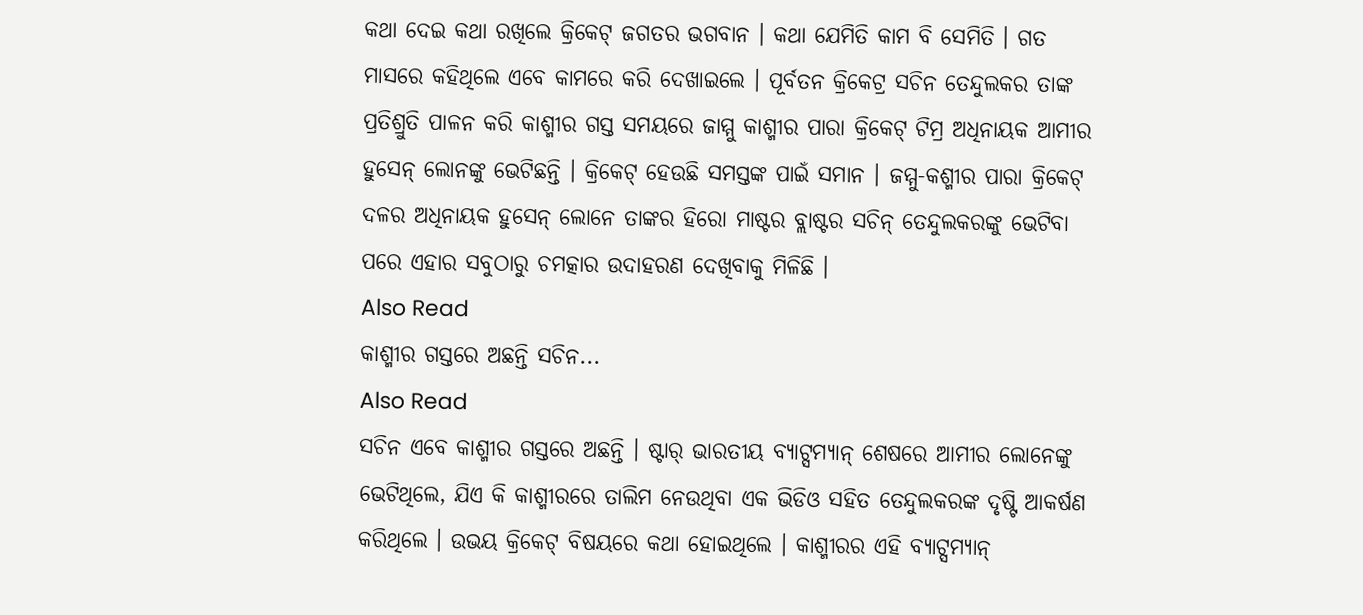କଥା ଦେଇ କଥା ରଖିଲେ କ୍ରିକେଟ୍ ଜଗତର ଭଗବାନ । କଥା ଯେମିତି କାମ ବି ସେମିତି । ଗତ ମାସରେ କହିଥିଲେ ଏବେ କାମରେ କରି ଦେଖାଇଲେ । ପୂର୍ବତନ କ୍ରିକେଟ୍ର ସଚିନ ତେନ୍ଦୁଲକର ତାଙ୍କ ପ୍ରତିଶ୍ରୁତି ପାଳନ କରି କାଶ୍ମୀର ଗସ୍ତ ସମୟରେ ଜାମ୍ମୁ କାଶ୍ମୀର ପାରା କ୍ରିକେଟ୍ ଟିମ୍ର ଅଧିନାୟକ ଆମୀର ହୁସେନ୍ ଲୋନଙ୍କୁ ଭେଟିଛନ୍ତି । କ୍ରିକେଟ୍ ହେଉଛି ସମସ୍ତଙ୍କ ପାଇଁ ସମାନ । ଜମ୍ମୁ-କଶ୍ମୀର ପାରା କ୍ରିକେଟ୍ ଦଳର ଅଧିନାୟକ ହୁସେନ୍ ଲୋନେ ତାଙ୍କର ହିରୋ ମାଷ୍ଟର ବ୍ଲାଷ୍ଟର ସଚିନ୍ ତେନ୍ଦୁଲକରଙ୍କୁ ଭେଟିବା ପରେ ଏହାର ସବୁଠାରୁ ଚମତ୍କାର ଉଦାହରଣ ଦେଖିବାକୁ ମିଳିଛି ।
Also Read
କାଶ୍ମୀର ଗସ୍ତରେ ଅଛନ୍ତି ସଚିନ...
Also Read
ସଚିନ ଏବେ କାଶ୍ମୀର ଗସ୍ତରେ ଅଛନ୍ତି । ଷ୍ଟାର୍ ଭାରତୀୟ ବ୍ୟାଟ୍ସମ୍ୟାନ୍ ଶେଷରେ ଆମୀର ଲୋନେଙ୍କୁ ଭେଟିଥିଲେ, ଯିଏ କି କାଶ୍ମୀରରେ ତାଲିମ ନେଉଥିବା ଏକ ଭିଡିଓ ସହିତ ତେନ୍ଦୁଲକରଙ୍କ ଦୃଷ୍ଟି ଆକର୍ଷଣ କରିଥିଲେ । ଉଭୟ କ୍ରିକେଟ୍ ବିଷୟରେ କଥା ହୋଇଥିଲେ । କାଶ୍ମୀରର ଏହି ବ୍ୟାଟ୍ସମ୍ୟାନ୍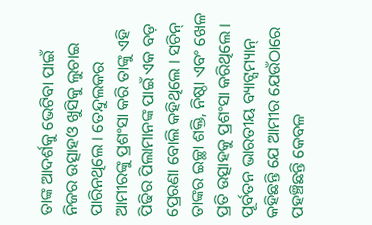ତାଙ୍କ ଆଦର୍ଶକୁ ଭେଟିବା ପାଇଁ ନିଜର ଉତ୍ସାହଓ ଖୁସିକୁ ଲୁଚାଇ ପାରିନଥିଲେ । ତେନ୍ଦୁଲକର ଆମୀରଙ୍କୁ ପ୍ରଶଂସା କରି ତାଙ୍କୁ ଏହି ପିଢିର ପିଲାମାନଙ୍କ ପାଇଁ ଏକ ବଡ଼ ପ୍ରେରଣା ବୋଲି କହିଥିଲେ । ସଚିନ୍ ତାଙ୍କର ଇଚ୍ଛା ଶକ୍ତି, ନିଷ୍ଠା ଏବଂ ଖେଳ ପ୍ରତି ଉତ୍ସାହକୁ ପ୍ରଶଂସା କରିଥିଲେ । ପୂର୍ବତନ ଭାରତୀୟ ବ୍ୟାଟ୍ସମ୍ୟାନ୍ କହିଛନ୍ତି ଯେ ଆମୀର ଯେଉଁଠାରେ ପହଞ୍ଚିଛନ୍ତି କେବଳ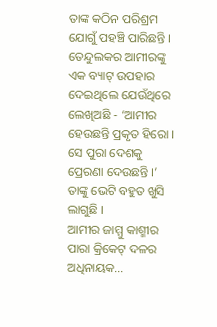ତାଙ୍କ କଠିନ ପରିଶ୍ରମ ଯୋଗୁଁ ପହଞ୍ଚି ପାରିଛନ୍ତି ।
ତେନ୍ଦୁଲକର ଆମୀରଙ୍କୁ ଏକ ବ୍ୟାଟ୍ ଉପହାର ଦେଇଥିଲେ ଯେଉଁଥିରେ ଲେଖିଅଛି - ‘ଆମୀର ହେଉଛନ୍ତି ପ୍ରକୃତ ହିରୋ । ସେ ପୁରା ଦେଶକୁ ପ୍ରେରଣା ଦେଉଛନ୍ତି ।’ ତାଙ୍କୁ ଭେଟି ବହୁତ ଖୁସି ଲାଗୁଛି ।
ଆମୀର ଜାମ୍ମୁ କାଶ୍ମୀର ପାରା କ୍ରିକେଟ୍ ଦଳର ଅଧିନାୟକ...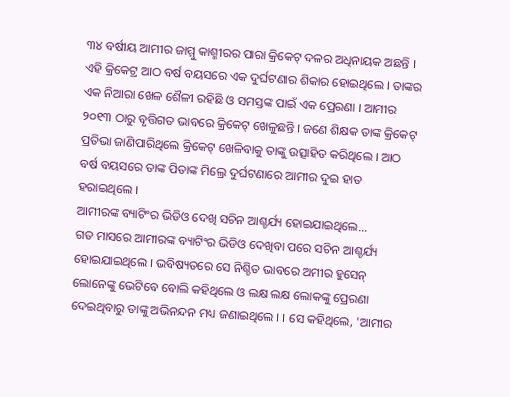୩୪ ବର୍ଷୀୟ ଆମୀର ଜାମ୍ମୁ କାଶ୍ମୀରର ପାରା କ୍ରିକେଟ୍ ଦଳର ଅଧିନାୟକ ଅଛନ୍ତି । ଏହି କ୍ରିକେଟ୍ର ଆଠ ବର୍ଷ ବୟସରେ ଏକ ଦୁର୍ଘଟଣାର ଶିକାର ହୋଇଥିଲେ । ତାଙ୍କର ଏକ ନିଆରା ଖେଳ ଶୈଳୀ ରହିଛି ଓ ସମସ୍ତଙ୍କ ପାଇଁ ଏକ ପ୍ରେରଣା । ଆମୀର ୨୦୧୩ ଠାରୁ ବୃତ୍ତିଗତ ଭାବରେ କ୍ରିକେଟ୍ ଖେଳୁଛନ୍ତି । ଜଣେ ଶିକ୍ଷକ ତାଙ୍କ କ୍ରିକେଟ୍ ପ୍ରତିଭା ଜାଣିପାରିଥିଲେ କ୍ରିକେଟ୍ ଖେଳିବାକୁ ତାଙ୍କୁ ଉତ୍ସାହିତ କରିଥିଲେ । ଆଠ ବର୍ଷ ବୟସରେ ତାଙ୍କ ପିତାଙ୍କ ମିଲ୍ରେ ଦୁର୍ଘଟଣାରେ ଆମୀର ଦୁଇ ହାତ ହରାଇଥିଲେ ।
ଆମୀରଙ୍କ ବ୍ୟାଟିଂର ଭିଡିଓ ଦେଖି ସଚିନ ଆଶ୍ଚର୍ଯ୍ୟ ହୋଇଯାଇଥିଲେ...
ଗତ ମାସରେ ଆମୀରଙ୍କ ବ୍ୟାଟିଂର ଭିଡିଓ ଦେଖିବା ପରେ ସଚିନ ଆଶ୍ଚର୍ଯ୍ୟ ହୋଇଯାଇଥିଲେ । ଭବିଷ୍ୟତରେ ସେ ନିଶ୍ଚିତ ଭାବରେ ଅମୀର ହୁସେନ୍ ଲୋନେଙ୍କୁ ଭେଟିବେ ବୋଲି କହିଥିଲେ ଓ ଲକ୍ଷ ଲକ୍ଷ ଲୋକଙ୍କୁ ପ୍ରେରଣା ଦେଇଥିବାରୁ ତାଙ୍କୁ ଅଭିନନ୍ଦନ ମଧ୍ୟ ଜଣାଇଥିଲେ । । ସେ କହିଥିଲେ, 'ଆମୀର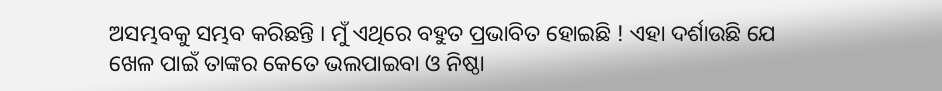ଅସମ୍ଭବକୁ ସମ୍ଭବ କରିଛନ୍ତି । ମୁଁ ଏଥିରେ ବହୁତ ପ୍ରଭାବିତ ହୋଇଛି ! ଏହା ଦର୍ଶାଉଛି ଯେ ଖେଳ ପାଇଁ ତାଙ୍କର କେତେ ଭଲପାଇବା ଓ ନିଷ୍ଠା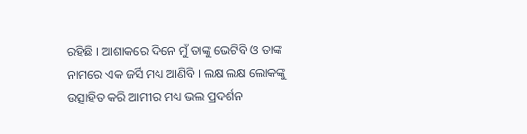ରହିଛି । ଆଶାକରେ ଦିନେ ମୁଁ ତାଙ୍କୁ ଭେଟିବି ଓ ତାଙ୍କ ନାମରେ ଏକ ଜର୍ସି ମଧ୍ୟ ଆଣିବି । ଲକ୍ଷ ଲକ୍ଷ ଲୋକଙ୍କୁ ଉତ୍ସାହିତ କରି ଆମୀର ମଧ୍ୟ ଭଲ ପ୍ରଦର୍ଶନ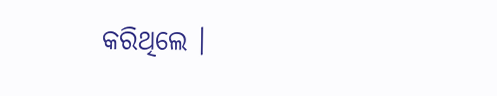କରିଥିଲେ ।